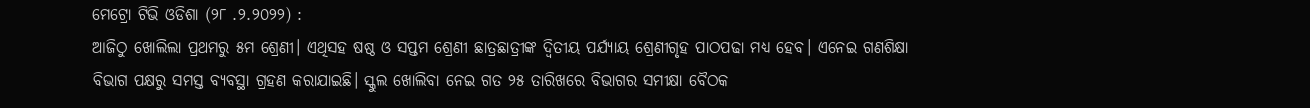ମେଟ୍ରୋ ଟିଭି ଓଡିଶା (୨୮ .୨.୨୦୨୨) :
ଆଜିଠୁ ଖୋଲିଲା ପ୍ରଥମରୁ ୫ମ ଶ୍ରେଣୀ। ଏଥିସହ ଷଷ୍ଠ ଓ ସପ୍ତମ ଶ୍ରେଣୀ ଛାତ୍ରଛାତ୍ରୀଙ୍କ ଦ୍ୱିତୀୟ ପର୍ଯ୍ୟାୟ ଶ୍ରେଣୀଗୃହ ପାଠପଢା ମଧ୍ୟ ହେବ। ଏନେଇ ଗଣଶିକ୍ଷା ବିଭାଗ ପକ୍ଷରୁ ସମସ୍ତ ବ୍ୟବସ୍ଥା ଗ୍ରହଣ କରାଯାଇଛି। ସ୍କୁଲ ଖୋଲିବା ନେଇ ଗତ ୨୫ ତାରିଖରେ ବିଭାଗର ସମୀକ୍ଷା ବୈଠକ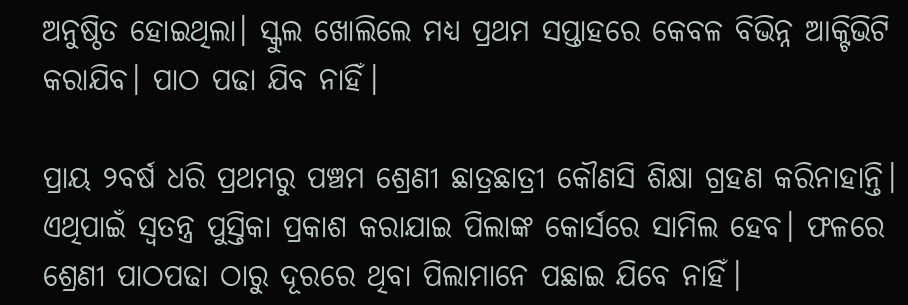ଅନୁଷ୍ଠିତ ହୋଇଥିଲା। ସ୍କୁଲ ଖୋଲିଲେ ମଧ୍ୟ ପ୍ରଥମ ସପ୍ତାହରେ କେବଳ ବିଭିନ୍ନ ଆକ୍ଟିଭିଟି କରାଯିବ। ପାଠ ପଢା ଯିବ ନାହିଁ।

ପ୍ରାୟ ୨ବର୍ଷ ଧରି ପ୍ରଥମରୁ ପଞ୍ଚମ ଶ୍ରେଣୀ ଛାତ୍ରଛାତ୍ରୀ କୌଣସି ଶିକ୍ଷା ଗ୍ରହଣ କରିନାହାନ୍ତି। ଏଥିପାଇଁ ସ୍ୱତନ୍ତ୍ର ପୁସ୍ତିକା ପ୍ରକାଶ କରାଯାଇ ପିଲାଙ୍କ କୋର୍ସରେ ସାମିଲ ହେବ। ଫଳରେ ଶ୍ରେଣୀ ପାଠପଢା ଠାରୁ ଦୂରରେ ଥିବା ପିଲାମାନେ ପଛାଇ ଯିବେ ନାହିଁ।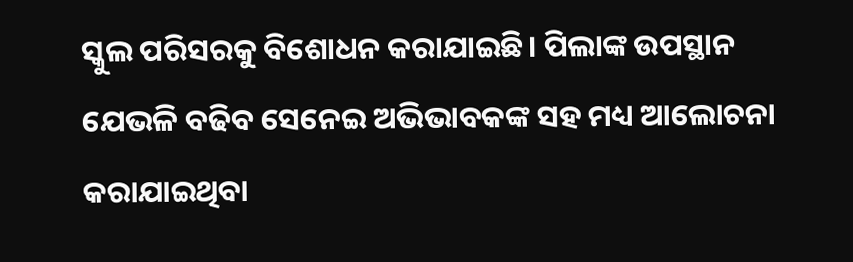ସ୍କୁଲ ପରିସରକୁ ବିଶୋଧନ କରାଯାଇଛି। ପିଲାଙ୍କ ଉପସ୍ଥାନ ଯେଭଳି ବଢିବ ସେନେଇ ଅଭିଭାବକଙ୍କ ସହ ମଧ୍ୟ ଆଲୋଚନା କରାଯାଇଥିବା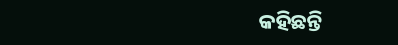କହିଛନ୍ତି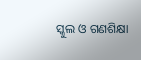ସ୍କୁଲ ଓ ଗଣଶିକ୍ଷା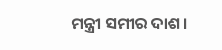ମନ୍ତ୍ରୀ ସମୀର ଦାଶ।